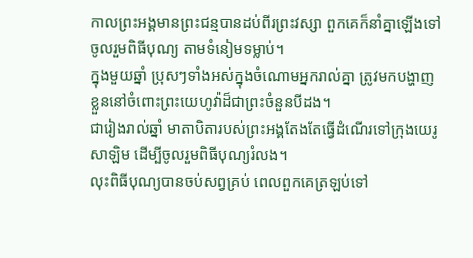កាលព្រះអង្គមានព្រះជន្មបានដប់ពីរព្រះវស្សា ពួកគេក៏នាំគ្នាឡើងទៅចូលរួមពិធីបុណ្យ តាមទំនៀមទម្លាប់។
ក្នុងមួយឆ្នាំ ប្រុសៗទាំងអស់ក្នុងចំណោមអ្នករាល់គ្នា ត្រូវមកបង្ហាញខ្លួននៅចំពោះព្រះយេហូវ៉ាដ៏ជាព្រះចំនួនបីដង។
ជារៀងរាល់ឆ្នាំ មាតាបិតារបស់ព្រះអង្គតែងតែធ្វើដំណើរទៅក្រុងយេរូសាឡិម ដើម្បីចូលរួមពិធីបុណ្យរំលង។
លុះពិធីបុណ្យបានចប់សព្វគ្រប់ ពេលពួកគេត្រឡប់ទៅ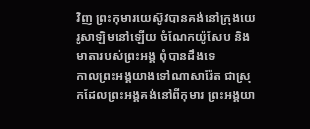វិញ ព្រះកុមារយេស៊ូវបានគង់នៅក្រុងយេរូសាឡិមនៅឡើយ ចំណែកយ៉ូសែប និងមាតារបស់ព្រះអង្គ ពុំបានដឹងទេ
កាលព្រះអង្គយាងទៅណាសារ៉ែត ជាស្រុកដែលព្រះអង្គគង់នៅពីកុមារ ព្រះអង្គយា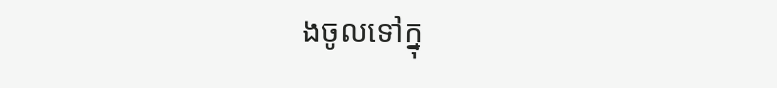ងចូលទៅក្នុ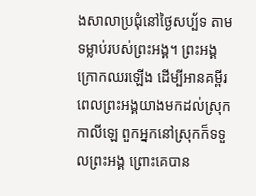ងសាលាប្រជុំនៅថ្ងៃសប្ប័ទ តាមទម្លាប់របស់ព្រះអង្គ។ ព្រះអង្គក្រោកឈរឡើង ដើម្បីអានគម្ពីរ
ពេលព្រះអង្គយាងមកដល់ស្រុកកាលីឡេ ពួកអ្នកនៅស្រុកក៏ទទួលព្រះអង្គ ព្រោះគេបាន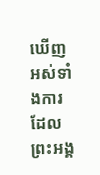ឃើញអស់ទាំងការដែលព្រះអង្គ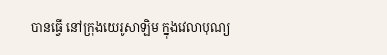បានធ្វើ នៅក្រុងយេរូសាឡិម ក្នុងវេលាបុណ្យ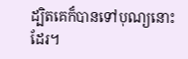ដ្បិតគេក៏បានទៅបុណ្យនោះដែរ។